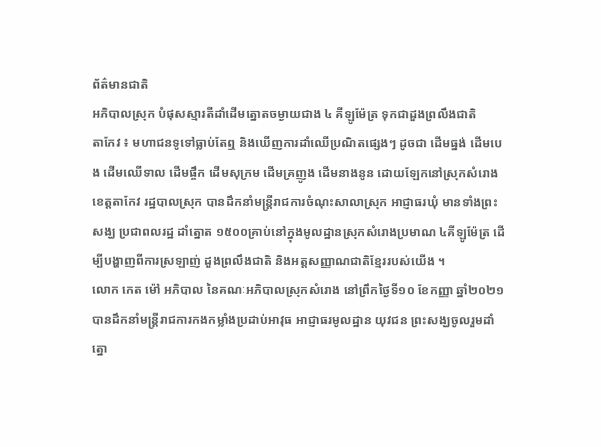ព័ត៌មានជាតិ
អភិបាលស្រុក បំផុសស្មារតីដាំដើមត្នោតចម្ងាយជាង ៤ គីឡូម៉ែត្រ ទុកជាដួងព្រលឹងជាតិ
តាកែវ ៖ មហាជនទូទៅធ្លាប់តែឮ និងឃើញការដាំឈើប្រណិតផ្សេងៗ ដូចជា ដើមធ្នង់ ដើមបេង ដើមឈើទាល ដើមផ្ចឹក ដើមសុក្រម ដើមគ្រញូង ដើមនាងនូន ដោយឡែកនៅស្រុកសំរោង ខេត្តតាកែវ រដ្ឋបាលស្រុក បានដឹកនាំមន្ត្រីរាជការចំណុះសាលាស្រុក អាជ្ញាធរឃុំ មានទាំងព្រះសង្ឃ ប្រជាពលរដ្ឋ ដាំត្នោត ១៥០០គ្រាប់នៅក្នុងមូលដ្ឋានស្រុកសំរោងប្រមាណ ៤គីឡូម៉ែត្រ ដើម្បីបង្ហាញពីការស្រឡាញ់ ដួងព្រលឹងជាតិ និងអត្តសញ្ញាណជាតិខ្មែររបស់យើង ។
លោក កេត ម៉ៅ អភិបាល នៃគណៈអភិបាលស្រុកសំរោង នៅព្រឹកថ្ងៃទី១០ ខែកញ្ញា ឆ្នាំ២០២១ បានដឹកនាំមន្ត្រីរាជការកងកម្លាំងប្រដាប់អាវុធ អាជ្ញាធរមូលដ្ឋាន យុវជន ព្រះសង្ឃចូលរួមដាំត្នោ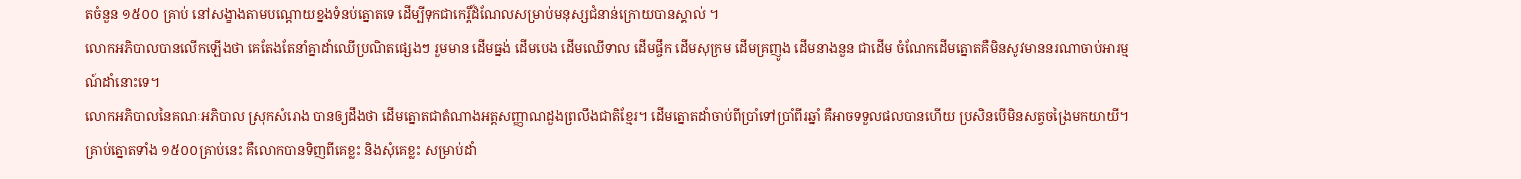តចំនួន ១៥០០ គ្រាប់ នៅសង្ខាងតាមបណ្តោយខ្នងទំនប់ត្នោតទេ ដើម្បីទុកជាកេរ្តិ៍ដំណែលសម្រាប់មនុស្សជំនាន់ក្រោយបានស្គាល់ ។
លោកអភិបាលបានលើកឡើងថា គេតែងតែនាំគ្នាដាំឈើប្រណិតផ្សេងៗ រួមមាន ដើមធ្នង់ ដើមបេង ដើមឈើទាល ដើមផ្ចឹក ដើមសុក្រម ដើមគ្រញូង ដើមនាងនួន ជាដើម ចំណែកដើមត្នោតគឺមិនសូវមាននរណាចាប់អារម្មណ៍ដាំនោះទេ។
លោកអភិបាលនៃគណៈអភិបាល ស្រុកសំរោង បានឲ្យដឹងថា ដើមត្នោតជាតំណាងអត្តសញ្ញាណដួងព្រលឹងជាតិខ្មែរ។ ដើមត្នោតដាំចាប់ពីប្រាំទៅប្រាំពីរឆ្នាំ គឺអាចទទួលផលបានហើយ ប្រសិនបើមិនសត្វចង្រៃមកយាយី។ គ្រាប់ត្នោតទាំង ១៥០០គ្រាប់នេះ គឺលោកបានទិញពីគេខ្លះ និងសុំគេខ្លះ សម្រាប់ដាំ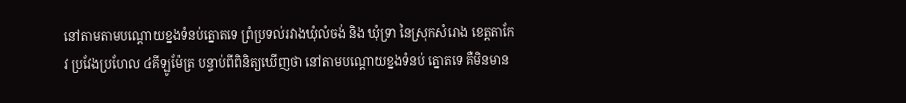នៅតាមតាមបណ្តោយខ្នងទំនប់ត្នោតទេ ព្រំប្រទល់រវាងឃុំលំចង់ និង ឃុំទ្រា នៃស្រុកសំរោង ខេត្តតាកែវ ប្រវែងប្រហែល ៤គីឡូម៉ែត្រ បន្ទាប់ពីពិនិត្យឃើញថា នៅតាមបណ្តោយខ្នងទំនប់ ត្នោតទេ គឺមិនមាន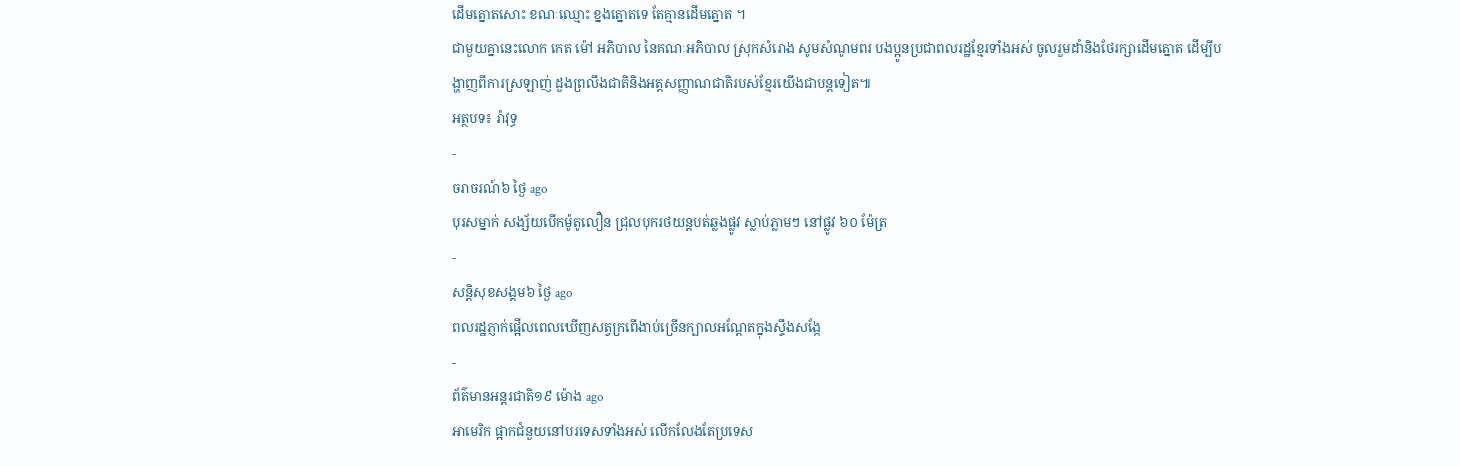ដើមត្នោតសោះ ខណៈឈ្មោះ ខ្នងត្នោតទេ តែគ្មានដើមត្នោត ។
ជាមួយគ្នានេះលោក កេត ម៉ៅ អភិបាល នៃគណៈអភិបាល ស្រុកសំរោង សូមសំណូមពរ បងប្អូនប្រជាពលរដ្ឋខ្មែរទាំងអស់ ចូលរួមដាំនិងថែរក្សាដើមត្នោត ដើម្បីបង្ហាញពីការស្រឡាញ់ ដួងព្រលឹងជាតិនិងអត្តសញ្ញាណជាតិរបស់ខ្មែរយើងជាបន្តទៀត៕
អត្ថបទ៖ រ៉ាវុទ្ធ
-
ចរាចរណ៍៦ ថ្ងៃ ago
បុរសម្នាក់ សង្ស័យបើកម៉ូតូលឿន ជ្រុលបុករថយន្តបត់ឆ្លងផ្លូវ ស្លាប់ភ្លាមៗ នៅផ្លូវ ៦០ ម៉ែត្រ
-
សន្តិសុខសង្គម៦ ថ្ងៃ ago
ពលរដ្ឋភ្ញាក់ផ្អើលពេលឃើញសត្វក្រពើងាប់ច្រើនក្បាលអណ្ដែតក្នុងស្ទឹងសង្កែ
-
ព័ត៌មានអន្ដរជាតិ១៩ ម៉ោង ago
អាមេរិក ផ្អាកជំនួយនៅបរទេសទាំងអស់ លើកលែងតែប្រទេស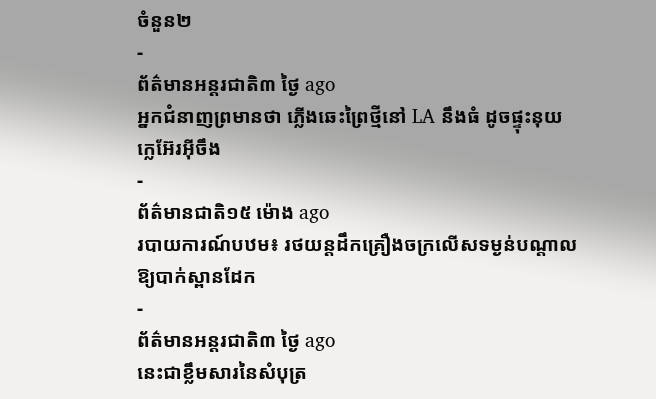ចំនួន២
-
ព័ត៌មានអន្ដរជាតិ៣ ថ្ងៃ ago
អ្នកជំនាញព្រមានថា ភ្លើងឆេះព្រៃថ្មីនៅ LA នឹងធំ ដូចផ្ទុះនុយក្លេអ៊ែរអ៊ីចឹង
-
ព័ត៌មានជាតិ១៥ ម៉ោង ago
របាយការណ៍បឋម៖ រថយន្តដឹកគ្រឿងចក្រលើសទម្ងន់បណ្តាលឱ្យបាក់ស្ពានដែក
-
ព័ត៌មានអន្ដរជាតិ៣ ថ្ងៃ ago
នេះជាខ្លឹមសារនៃសំបុត្រ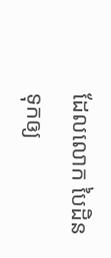ដែលលោក បៃដិន ទុកឲ្យ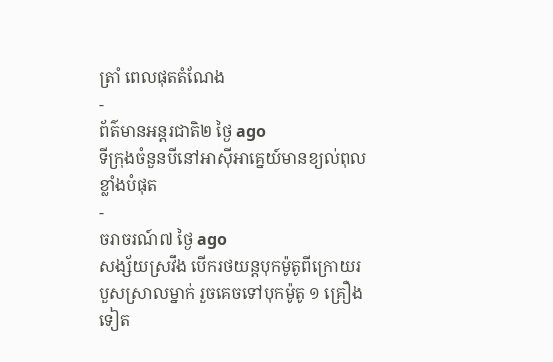ត្រាំ ពេលផុតតំណែង
-
ព័ត៌មានអន្ដរជាតិ២ ថ្ងៃ ago
ទីក្រុងចំនួនបីនៅអាស៊ីអាគ្នេយ៍មានខ្យល់ពុលខ្លាំងបំផុត
-
ចរាចរណ៍៧ ថ្ងៃ ago
សង្ស័យស្រវឹង បើករថយន្តបុកម៉ូតូពីក្រោយរបួសស្រាលម្នាក់ រួចគេចទៅបុកម៉ូតូ ១ គ្រឿងទៀត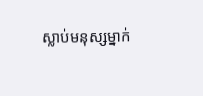ស្លាប់មនុស្សម្នាក់